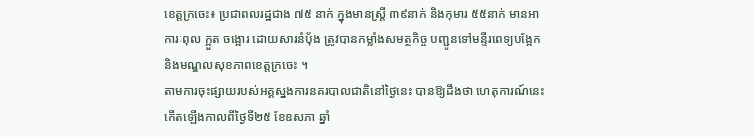ខេត្តក្រចេះ៖ ប្រជាពលរដ្ឋជាង ៧៥ នាក់ ក្នុងមានស្រ្ដី ៣៩នាក់ និងកុមារ ៥៥នាក់ មានអាការៈពុល ក្អួត ចង្អោរ ដោយសារនំបុ័ង ត្រូវបានកម្លាំងសមត្ថកិច្ច បញ្ជូនទៅមន្ទីរពេទ្យបង្អែក និងមណ្ឌលសុខភាពខេត្តក្រចេះ ។
តាមការចុះផ្សាយរបស់អគ្គស្នងការនគរបាលជាតិនៅថ្ងៃនេះ បានឱ្យដឹងថា ហេតុការណ៍នេះ កើតឡើងកាលពីថ្ងៃទី២៥ ខែឧសភា ឆ្នាំ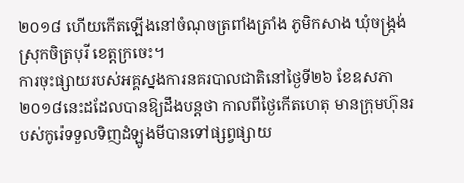២០១៨ ហើយកើតឡើងនៅចំណុចត្រពាំងត្រាំង ភូមិកសាង ឃុំចង្រ្កង់ ស្រុកចិត្របុរី ខេត្តក្រចេះ។
ការចុះផ្សាយរបស់អគ្គស្នងការនគរបាលជាតិនៅថ្ងៃទី២៦ ខែឧសភា ២០១៨នេះដដែលបានឱ្យដឹងបន្ដថា កាលពីថ្ងៃកើតហេតុ មានក្រុមហ៊ុនរបស់កូរ៉េទទួលទិញដំឡូងមីបានទៅផ្សព្វផ្សាយ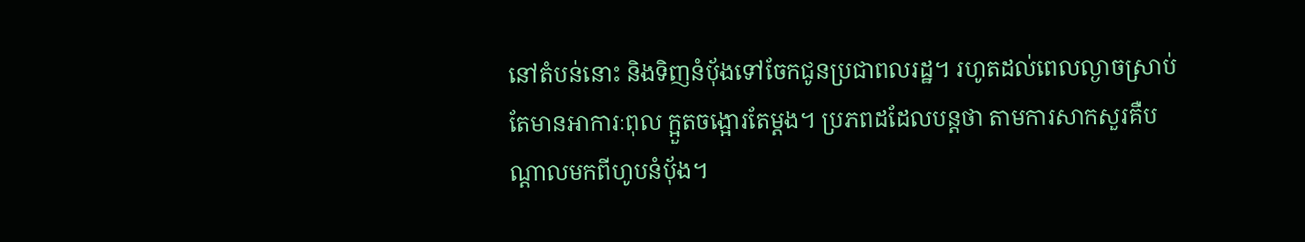នៅតំបន់នោះ និងទិញនំបុ័ងទៅចែកជូនប្រជាពលរដ្ឋ។ រហូតដល់ពេលល្ងាចស្រាប់តែមានអាការៈពុល ក្អួតចង្អោរតែម្ដង។ ប្រភពដដែលបន្ដថា តាមការសាកសួរគឺបណ្ដាលមកពីហូបនំបុ័ង។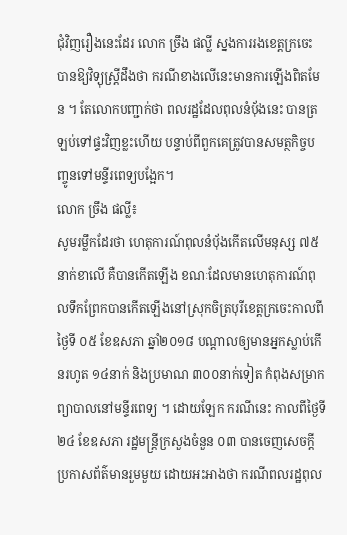ជុំវិញរឿងនេះដែរ លោក ច្រឹង ផល្លី ស្នងការរងខេត្តក្រចេះ បានឱ្យវិទ្យុស្រ្ដីដឹងថា ករណីខាងលើនេះមានការឡើងពិតមែន ។ តែលោកបញ្ជាក់ថា ពលរដ្ឋដែលពុលនំប័ុងនេះ បានត្រឡប់ទៅផ្ទះវិញខ្លះហើយ បន្ទាប់ពីពួកគេត្រូវបានសមត្ថកិច្ចបញ្ចូនទៅមន្ទីរពេទ្យបង្អែក។
លោក ច្រឹង ផល្លី៖
សូមរម្លឹកដែរថា ហេតុការណ៍ពុលនំបុ័ងកើតលើមនុស្ស ៧៥នាក់ខាលើ គឺបានកើតឡើង ខណៈដែលមានហេតុការណ៍ពុលទឹកព្រែកបានកើតឡើងនៅស្រុកចិត្របុរីខេត្តក្រចេះកាលពីថ្ងៃទី ០៥ ខែឧសភា ឆ្នាំ២០១៨ បណ្ដាលឲ្យមានអ្នកស្លាប់កើនរហូត ១៤នាក់ និងប្រមាណ ៣០០នាក់ទៀត កំពុងសម្រាកព្យាបាលនៅមន្ទីរពេទ្យ ។ ដោយឡែក ករណីនេះ កាលពីថ្ងៃទី ២៤ ខែឧសភា រដ្ឋមន្រ្ដីក្រសួងចំនួន ០៣ បានចេញសេចក្ដីប្រកាសព័ត៌មានរួមមួយ ដោយអះអាងថា ករណីពលរដ្ឋពុល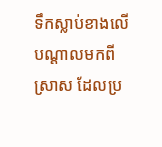ទឹកស្លាប់ខាងលើ បណ្ដាលមកពីស្រាស ដែលប្រ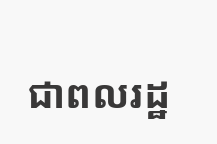ជាពលរដ្ឋ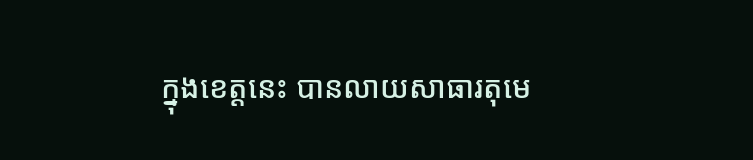ក្នុងខេត្ដនេះ បានលាយសាធារតុមេ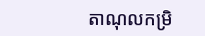តាណុលកម្រិ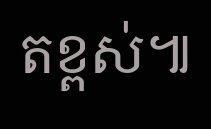តខ្ពស់៕